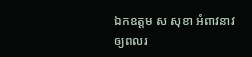ឯកឧត្តម ស សុខា អំពាវនាវឲ្យពលរ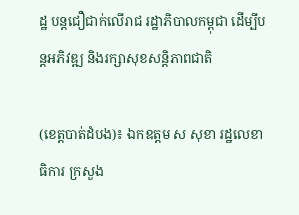ដ្ឋ បន្តជឿជាក់លើរាជ រដ្ឋាភិបាលកម្ពុជា ដើម្បីបន្តអភិវឌ្ឍ និងរក្សាសុខសន្តិភាពជាតិ

(ខេត្តបាត់ដំបង)៖ ឯកឧត្តម ស សុខា រដ្ឋលេខាធិការ ក្រសួង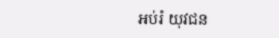អប់រំ យុវជន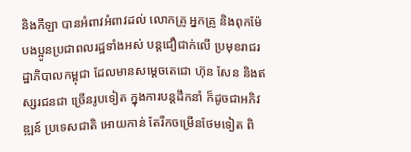និងកីឡា បានអំពាវអំពាវដល់ លោកគ្រូ អ្នកគ្រូ និងពុកម៉ែ បងប្អូនប្រជាពលរដ្ឋទាំងអស់ បន្តជឿជាក់លើ ប្រមុខរាជរដ្ឋាភិបាលកម្ពុជា ដែលមានសម្តេចតេជោ ហ៊ុន សែន និងឥស្សរជនជា ច្រើនរូបទៀត ក្នុងការបន្តដឹកនាំ ក៏ដូចជាអភិវឌ្ឍន៍ ប្រទេសជាតិ អោយកាន់ តែរីកចម្រើនថែមទៀត ពិ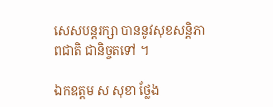សេសបន្តរក្សា បាននូវសុខសន្តិភាពជាតិ ជានិច្ចតទៅ ។

ឯកឧត្តម ស សុខា ថ្លែង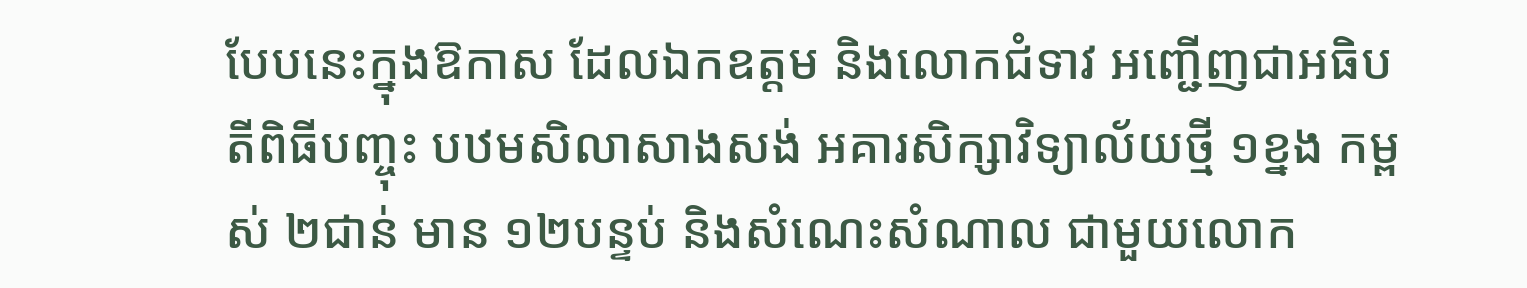បែបនេះក្នុងឱកាស ដែលឯកឧត្តម និងលោកជំទាវ អញ្ជើញជាអធិបតីពិធីបញ្ចុះ បឋមសិលាសាងសង់ អគារសិក្សាវិទ្យាល័យថ្មី ១ខ្នង កម្ពស់ ២ជាន់ មាន ១២បន្ទប់ និងសំណេះសំណាល ជាមួយលោក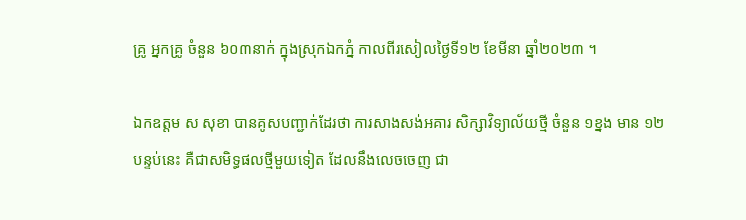គ្រូ អ្នកគ្រូ ចំនួន ៦០៣នាក់ ក្នុងស្រុកឯកភ្នំ កាលពីរសៀលថ្ងៃទី១២ ខែមីនា ឆ្នាំ២០២៣ ។

ឯកឧត្តម ស សុខា បានគូសបញ្ជាក់ដែរថា ការសាងសង់អគារ សិក្សាវិទ្យាល័យថ្មី ចំនួន ១ខ្នង មាន ១២បន្ទប់នេះ គឺជាសមិទ្ធផលថ្មីមួយទៀត ដែលនឹងលេចចេញ ជា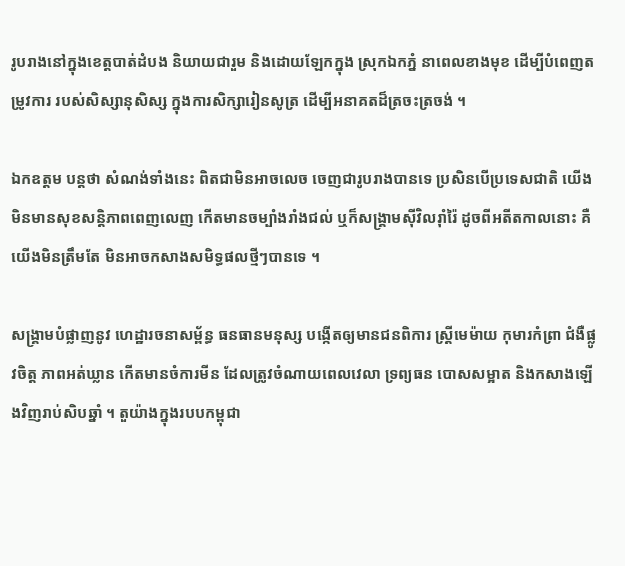រូបរាងនៅក្នុងខេត្តបាត់ដំបង និយាយជារួម និងដោយឡែកក្នុង ស្រុកឯកភ្នំ នាពេលខាងមុខ ដើម្បីបំពេញតម្រូវការ របស់សិស្សានុសិស្ស ក្នុងការសិក្សារៀនសូត្រ ដើម្បីអនាគតដ៏ត្រចះត្រចង់ ។

ឯកឧត្តម បន្តថា សំណង់ទាំងនេះ ពិតជាមិនអាចលេច ចេញជារូបរាងបានទេ ប្រសិនបើប្រទេសជាតិ យើងមិនមានសុខសន្តិភាពពេញលេញ កើតមានចម្បាំងរាំងជល់ ឬក៏សង្គ្រាមស៊ីវិលរ៉ាំរ៉ៃ ដូចពីអតីតកាលនោះ គឺយើងមិនត្រឹមតែ មិនអាចកសាងសមិទ្ធផលថ្មីៗបានទេ ។

សង្គ្រាមបំផ្លាញនូវ ហេដ្ឋារចនាសម្ព័ន្ធ ធនធានមនុស្ស បង្កើតឲ្យមានជនពិការ ស្ត្រីមេម៉ាយ កុមារកំព្រា ជំងឺផ្លូវចិត្ត ភាពអត់ឃ្លាន កើតមានចំការមីន ដែលត្រូវចំណាយពេលវេលា ទ្រព្យធន បោសសម្អាត និងកសាងឡើងវិញរាប់សិបឆ្នាំ ។ តួយ៉ាងក្នុងរបបកម្ពុជា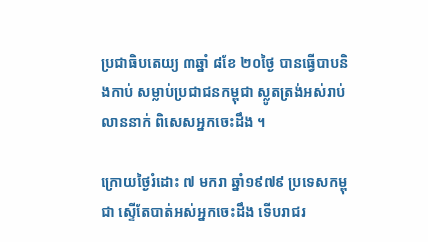ប្រជាធិបតេយ្យ ៣ឆ្នាំ ៨ខែ ២០ថ្ងៃ បានធ្វើបាបនិងកាប់ សម្លាប់ប្រជាជនកម្ពុជា ស្លូតត្រង់អស់រាប់លាននាក់ ពិសេសអ្នកចេះដឹង ។

ក្រោយថ្ងៃរំដោះ ៧ មករា ឆ្នាំ១៩៧៩ ប្រទេសកម្ពុជា ស្ទើតែបាត់អស់អ្នកចេះដឹង ទើបរាជរ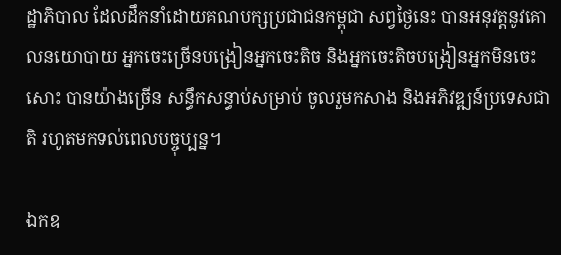ដ្ឋាភិបាល ដែលដឹកនាំដោយគណបក្សប្រជាជនកម្ពុជា សព្វថ្ងៃនេះ បានអនុវត្តនូវគោលនយោបាយ អ្នកចេះច្រើនបង្រៀនអ្នកចេះតិច និងអ្នកចេះតិចបង្រៀនអ្នកមិនចេះសោះ បានយ៉ាងច្រើន សន្ធឹកសន្ធាប់សម្រាប់ ចូលរួមកសាង និងអភិវឌ្ឍន៍ប្រទេសជាតិ រហូតមកទល់ពេលបច្ចុប្បន្ន។

ឯកឧ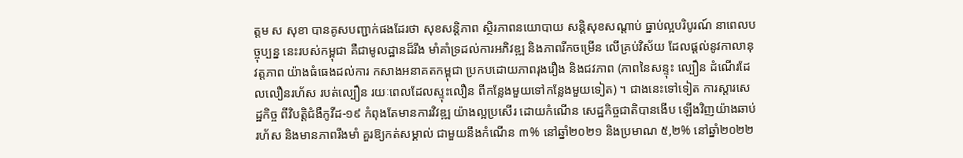ត្តម ស សុខា បានគូសបញ្ជាក់ផងដែរថា សុខសន្តិភាព ស្ថិរភាពនយោបាយ សន្តិសុខសណ្តាប់ ធ្នាប់ល្អបរិបូរណ៍ នាពេលបច្ចុប្បន្ន នេះរបស់កម្ពុជា គឺជាមូលដ្ឋានដ៏រឹង មាំគាំទ្រដល់ការអភិវឌ្ឍ និងភាពរីកចម្រើន លើគ្រប់វិស័យ ដែលផ្តល់នូវកាលានុវត្តភាព យ៉ាងធំធេងដល់ការ កសាងអនាគតកម្ពុជា ប្រកបដោយភាពរុងរឿង និងជវភាព (ភាពនៃសន្ទុះ ល្បឿន ដំណើរដែលលឿនរហ័ស របត់ល្បឿន រយៈពេលដែលស្ទុះលឿន ពីកន្លែងមួយទៅកន្លែងមួយទៀត) ។ ជាងនេះទៅទៀត ការស្តារសេដ្ឋកិច្ច ពីវិបត្តិជំងឺកូវីដ-១៩ កំពុងតែមានការវិវឌ្ឍ យ៉ាងល្អប្រសើរ ដោយកំណើន សេដ្ឋកិច្ចជាតិបានងើប ឡើងវិញយ៉ាងឆាប់រហ័ស និងមានភាពរឹងមាំ គួរឱ្យកត់សម្គាល់ ជាមួយនឹងកំណើន ៣% នៅឆ្នាំ២០២១ និងប្រមាណ ៥,២% នៅឆ្នាំ២០២២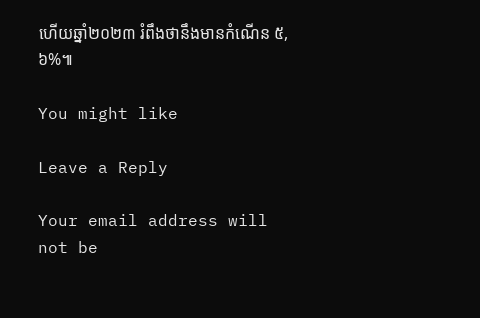ហើយឆ្នាំ២០២៣ រំពឹងថានឹងមានកំណើន ៥,៦%៕

You might like

Leave a Reply

Your email address will not be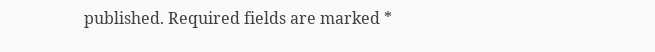published. Required fields are marked *